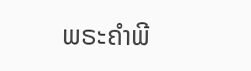ພຣະຄຳພີ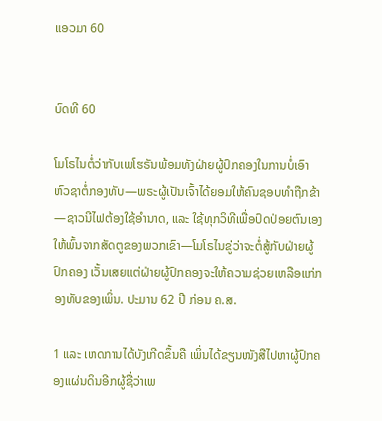ແອວມາ 60


ບົດທີ 60

ໂມໂຣໄນຕໍ່ວ່າກັບເພໂຮຣັນພ້ອມທັງຝ່າຍຜູ້ປົກຄອງໃນການບໍ່ເອົາຫົວຊາຕໍ່ກອງທັບ—ພຣະຜູ້ເປັນເຈົ້າໄດ້ຍອມໃຫ້ຄົນຊອບທຳຖືກຂ້າ—ຊາວນີໄຟຕ້ອງໃຊ້ອຳນາດ, ແລະ ໃຊ້ທຸກວິທີເພື່ອປົດປ່ອຍຕົນເອງໃຫ້ພົ້ນຈາກສັດຕູຂອງພວກເຂົາ—ໂມໂຣໄນຂູ່ວ່າຈະຕໍ່ສູ້ກັບຝ່າຍຜູ້ປົກຄອງ ເວັ້ນເສຍແຕ່ຝ່າຍຜູ້ປົກຄອງຈະໃຫ້ຄວາມຊ່ວຍເຫລືອແກ່ກອງທັບຂອງເພິ່ນ. ປະມານ 62 ປີ ກ່ອນ ຄ.ສ.

1 ແລະ ເຫດການໄດ້ບັງເກີດຂຶ້ນຄື ເພິ່ນໄດ້ຂຽນໜັງສືໄປຫາຜູ້ປົກຄອງແຜ່ນດິນອີກຜູ້ຊື່ວ່າເພ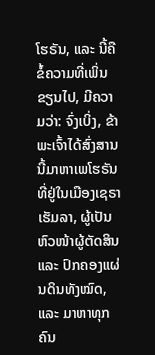ໂຮຣັນ, ແລະ ນີ້ຄືຂໍ້ຄວາມທີ່ເພິ່ນຂຽນໄປ, ມີຄວາມວ່າ: ຈົ່ງເບິ່ງ, ຂ້າພະເຈົ້າໄດ້ສົ່ງສານນີ້ມາຫາເພໂຮຣັນທີ່ຢູ່ໃນເມືອງເຊຣາເຮັມລາ, ຜູ້ເປັນ ຫົວໜ້າຜູ້ຕັດສິນ ແລະ ປົກຄອງແຜ່ນດິນທັງໝົດ, ແລະ ມາຫາທຸກຄົນ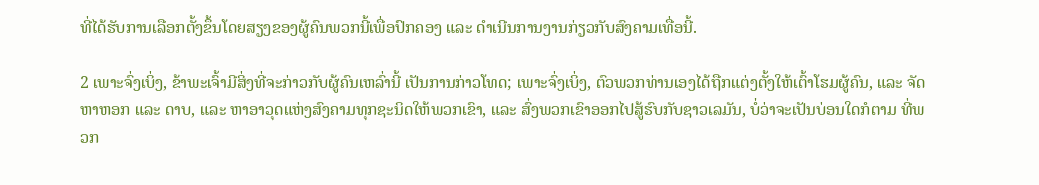ທີ່ໄດ້ຮັບການເລືອກຕັ້ງຂຶ້ນໂດຍສຽງຂອງຜູ້ຄົນພວກນີ້ເພື່ອປົກຄອງ ແລະ ດຳເນີນການງານກ່ຽວກັບສົງຄາມເທື່ອນີ້.

2 ເພາະຈົ່ງເບິ່ງ, ຂ້າພະເຈົ້າມີສິ່ງທີ່ຈະກ່າວກັບຜູ້ຄົນເຫລົ່ານີ້ ເປັນການກ່າວໂທດ; ເພາະຈົ່ງເບິ່ງ, ຕົວພວກທ່ານເອງໄດ້ຖືກແຕ່ງຕັ້ງໃຫ້ເຕົ້າໂຮມຜູ້ຄົນ, ແລະ ຈັດຫາຫອກ ແລະ ດາບ, ແລະ ຫາອາວຸດແຫ່ງສົງຄາມທຸກຊະນິດໃຫ້ພວກເຂົາ, ແລະ ສົ່ງພວກເຂົາອອກໄປສູ້ຮົບກັບຊາວເລມັນ, ບໍ່ວ່າຈະເປັນບ່ອນໃດກໍຕາມ ທີ່ພວກ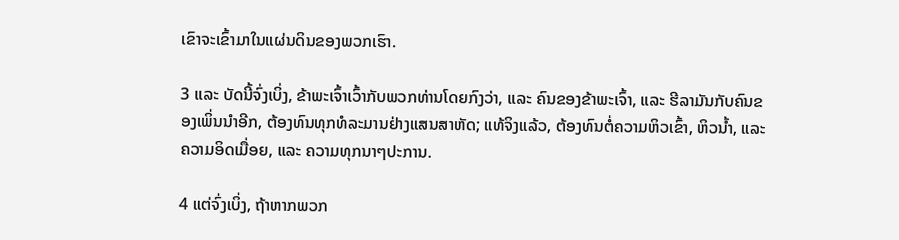ເຂົາຈະເຂົ້າມາໃນແຜ່ນດິນຂອງພວກເຮົາ.

3 ແລະ ບັດນີ້ຈົ່ງເບິ່ງ, ຂ້າພະເຈົ້າເວົ້າກັບພວກທ່ານໂດຍກົງວ່າ, ແລະ ຄົນຂອງຂ້າພະເຈົ້າ, ແລະ ຮີລາມັນກັບຄົນຂອງເພິ່ນນຳອີກ, ຕ້ອງທົນທຸກທໍລະມານຢ່າງແສນສາຫັດ; ແທ້ຈິງແລ້ວ, ຕ້ອງທົນຕໍ່ຄວາມຫິວເຂົ້າ, ຫິວນ້ຳ, ແລະ ຄວາມອິດເມື່ອຍ, ແລະ ຄວາມທຸກນາໆປະການ.

4 ແຕ່ຈົ່ງເບິ່ງ, ຖ້າຫາກພວກ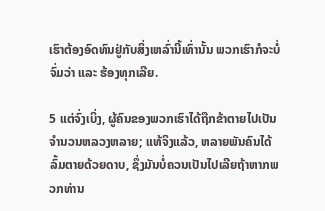ເຮົາຕ້ອງອົດທົນຢູ່ກັບສິ່ງເຫລົ່ານີ້ເທົ່ານັ້ນ ພວກເຮົາກໍຈະບໍ່ຈົ່ມວ່າ ແລະ ຮ້ອງທຸກເລີຍ.

5 ແຕ່ຈົ່ງເບິ່ງ, ຜູ້ຄົນຂອງພວກເຮົາໄດ້ຖືກຂ້າຕາຍໄປເປັນຈຳນວນຫລວງຫລາຍ; ແທ້ຈິງແລ້ວ, ຫລາຍພັນຄົນໄດ້ລົ້ມຕາຍດ້ວຍດາບ, ຊຶ່ງມັນບໍ່ຄວນເປັນໄປເລີຍຖ້າຫາກພວກທ່ານ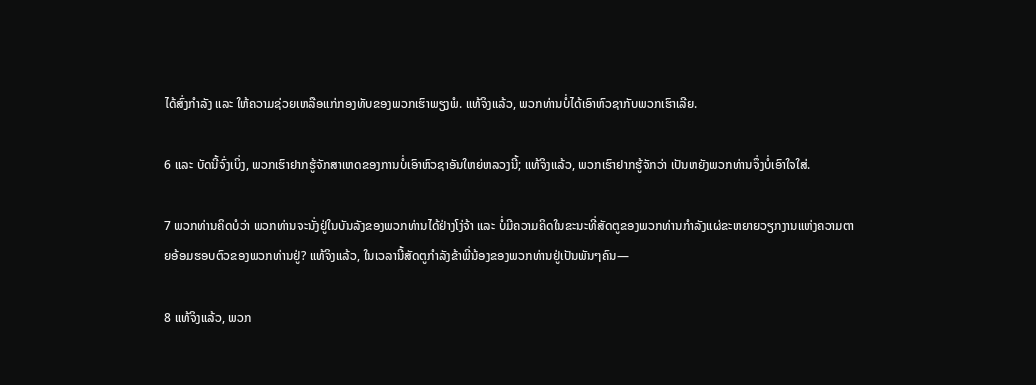ໄດ້ສົ່ງກຳລັງ ແລະ ໃຫ້ຄວາມຊ່ວຍເຫລືອແກ່ກອງທັບຂອງພວກເຮົາພຽງພໍ. ແທ້ຈິງແລ້ວ, ພວກທ່ານບໍ່ໄດ້ເອົາຫົວຊາກັບພວກເຮົາເລີຍ.

6 ແລະ ບັດນີ້ຈົ່ງເບິ່ງ, ພວກເຮົາຢາກຮູ້ຈັກສາເຫດຂອງການບໍ່ເອົາຫົວຊາອັນໃຫຍ່ຫລວງນີ້; ແທ້ຈິງແລ້ວ, ພວກເຮົາຢາກຮູ້ຈັກວ່າ ເປັນຫຍັງພວກທ່ານຈຶ່ງບໍ່ເອົາໃຈໃສ່.

7 ພວກທ່ານຄິດບໍວ່າ ພວກທ່ານຈະນັ່ງຢູ່ໃນບັນລັງຂອງພວກທ່ານໄດ້ຢ່າງໂງ່ຈ້າ ແລະ ບໍ່ມີຄວາມຄິດໃນຂະນະທີ່ສັດຕູຂອງພວກທ່ານກຳລັງແຜ່ຂະຫຍາຍວຽກງານແຫ່ງຄວາມຕາຍອ້ອມຮອບຕົວຂອງພວກທ່ານຢູ່? ແທ້ຈິງແລ້ວ, ໃນເວລານີ້ສັດຕູກຳລັງຂ້າພີ່ນ້ອງຂອງພວກທ່ານຢູ່ເປັນພັນໆຄົນ—

8 ແທ້ຈິງແລ້ວ, ພວກ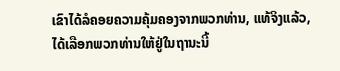ເຂົາໄດ້ລໍຄອຍຄວາມຄຸ້ມຄອງຈາກພວກທ່ານ, ແທ້ຈິງແລ້ວ, ໄດ້ເລືອກພວກທ່ານໃຫ້ຢູ່ໃນຖານະນີ້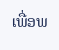ເພື່ອພ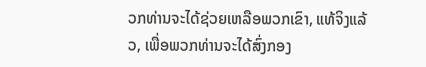ວກທ່ານຈະໄດ້ຊ່ວຍເຫລືອພວກເຂົາ, ແທ້ຈິງແລ້ວ, ເພື່ອພວກທ່ານຈະໄດ້ສົ່ງກອງ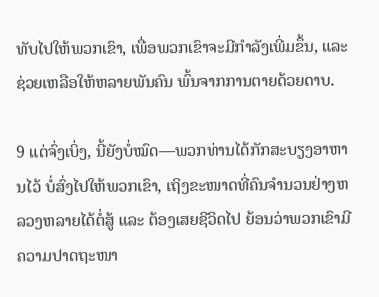ທັບໄປໃຫ້ພວກເຂົາ, ເພື່ອພວກເຂົາຈະມີກຳລັງເພີ່ມຂຶ້ນ, ແລະ ຊ່ວຍເຫລືອໃຫ້ຫລາຍພັນຄົນ ພົ້ນຈາກການຕາຍດ້ວຍດາບ.

9 ແຕ່ຈົ່ງເບິ່ງ, ນີ້ຍັງບໍ່ໝົດ—ພວກທ່ານໄດ້ກັກສະບຽງອາຫານໄວ້ ບໍ່ສົ່ງໄປໃຫ້ພວກເຂົາ, ເຖິງຂະໜາດທີ່ຄົນຈຳນວນຢ່າງຫລວງຫລາຍໄດ້ຕໍ່ສູ້ ແລະ ຕ້ອງເສຍຊີວິດໄປ ຍ້ອນວ່າພວກເຂົາມີຄວາມປາດຖະໜາ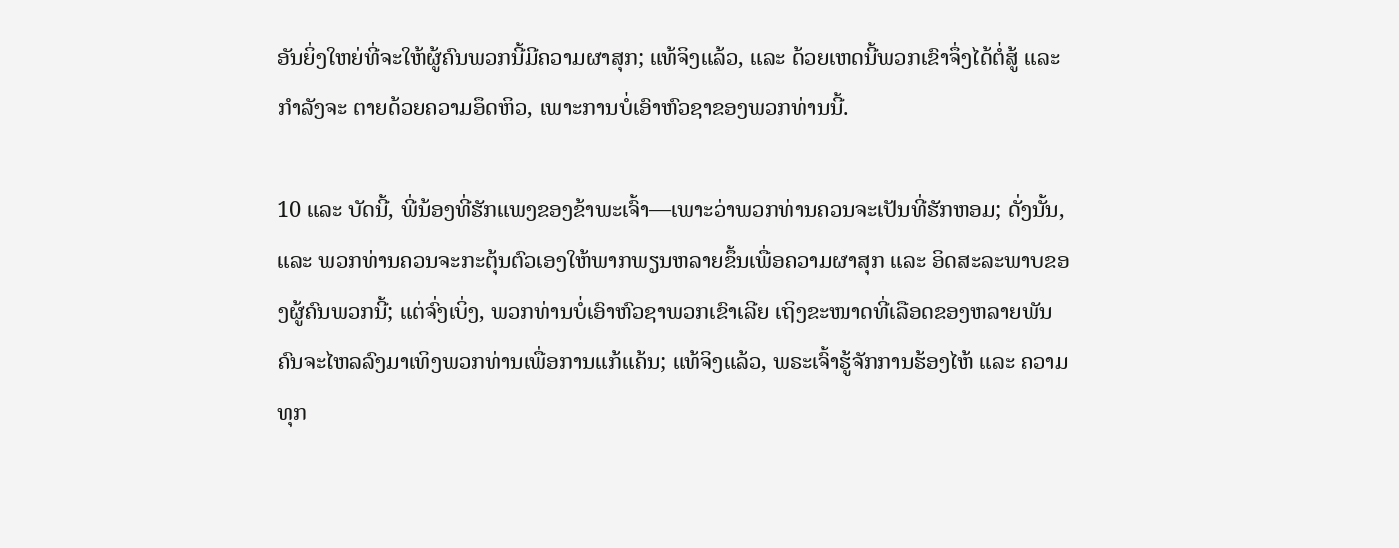ອັນຍິ່ງໃຫຍ່ທີ່ຈະໃຫ້ຜູ້ຄົນພວກນີ້ມີຄວາມຜາສຸກ; ແທ້ຈິງແລ້ວ, ແລະ ດ້ວຍເຫດນີ້ພວກເຂົາຈຶ່ງໄດ້ຕໍ່ສູ້ ແລະ ກຳລັງຈະ ຕາຍດ້ວຍຄວາມອຶດຫິວ, ເພາະການບໍ່ເອົາຫົວຊາຂອງພວກທ່ານນີ້.

10 ແລະ ບັດນີ້, ພີ່ນ້ອງທີ່ຮັກແພງຂອງຂ້າພະເຈົ້າ—ເພາະວ່າພວກທ່ານຄວນຈະເປັນທີ່ຮັກຫອມ; ດັ່ງນັ້ນ, ແລະ ພວກທ່ານຄວນຈະກະຕຸ້ນຕົວເອງໃຫ້ພາກພຽນຫລາຍຂຶ້ນເພື່ອຄວາມຜາສຸກ ແລະ ອິດສະລະພາບຂອງຜູ້ຄົນພວກນີ້; ແຕ່ຈົ່ງເບິ່ງ, ພວກທ່ານບໍ່ເອົາຫົວຊາພວກເຂົາເລີຍ ເຖິງຂະໜາດທີ່ເລືອດຂອງຫລາຍພັນຄົນຈະໄຫລລົງມາເທິງພວກທ່ານເພື່ອການແກ້ແຄ້ນ; ແທ້ຈິງແລ້ວ, ພຣະເຈົ້າຮູ້ຈັກການຮ້ອງໄຫ້ ແລະ ຄວາມທຸກ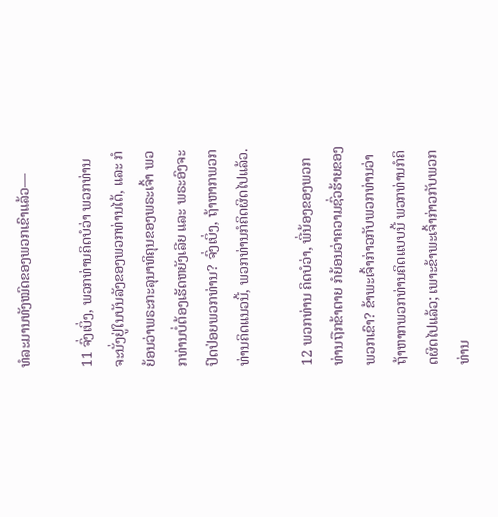ທໍລະມານທັງໝົດຂອງພວກເຂົາແລ້ວ—

11 ຈົ່ງເບິ່ງ, ພວກທ່ານຄິດບໍວ່າ ພວກທ່ານຈະນັ່ງຢູ່ໃນບັນລັງຂອງພວກທ່ານໄດ້, ແລະ ກໍຍ້ອນວ່າພຣະກະລຸນາທິຄຸນຂອງພຣະເຈົ້າ ພວກທ່ານບໍ່ຕ້ອງເຮັດຫຍັງເລີຍ ແລະ ພຣະອົງຈະປົດປ່ອຍພວກທ່ານ? ຈົ່ງເບິ່ງ, ຖ້າຫາກພວກທ່ານຄິດແນວນີ້, ພວກທ່ານກໍຄິດຜິດໄປແລ້ວ.

12 ພວກທ່ານ ຄິດບໍວ່າ, ພີ່ນ້ອງຂອງພວກທ່ານຖືກຂ້າຕາຍ ກໍຍ້ອນວ່າຄວາມຊົ່ວຮ້າຍຂອງພວກເຂົາ? ຂ້າພະເຈົ້າກ່າວກັບພວກທ່ານວ່າ ຖ້າຫາກພວກທ່ານຄິດແບບນີ້ ພວກທ່ານກໍຄິດຜິດໄປແລ້ວ; ເພາະຂ້າພະເຈົ້າກ່າວກັບພວກທ່ານ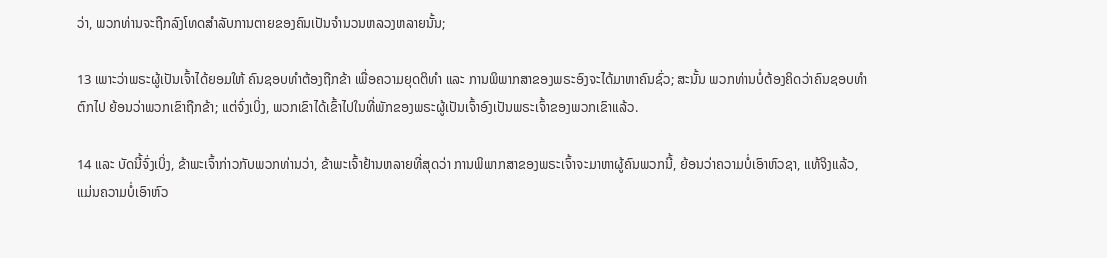ວ່າ, ພວກທ່ານຈະຖືກລົງໂທດສຳລັບການຕາຍຂອງຄົນເປັນຈຳນວນຫລວງຫລາຍນັ້ນ;

13 ເພາະວ່າພຣະຜູ້ເປັນເຈົ້າໄດ້ຍອມໃຫ້ ຄົນຊອບທຳຕ້ອງຖືກຂ້າ ເພື່ອຄວາມຍຸດຕິທຳ ແລະ ການພິພາກສາຂອງພຣະອົງຈະໄດ້ມາຫາຄົນຊົ່ວ; ສະນັ້ນ ພວກທ່ານບໍ່ຕ້ອງຄິດວ່າຄົນຊອບທຳຕົກໄປ ຍ້ອນວ່າພວກເຂົາຖືກຂ້າ; ແຕ່ຈົ່ງເບິ່ງ, ພວກເຂົາໄດ້ເຂົ້າໄປໃນທີ່ພັກຂອງພຣະຜູ້ເປັນເຈົ້າອົງເປັນພຣະເຈົ້າຂອງພວກເຂົາແລ້ວ.

14 ແລະ ບັດນີ້ຈົ່ງເບິ່ງ, ຂ້າພະເຈົ້າກ່າວກັບພວກທ່ານວ່າ, ຂ້າພະເຈົ້າຢ້ານຫລາຍທີ່ສຸດວ່າ ການພິພາກສາຂອງພຣະເຈົ້າຈະມາຫາຜູ້ຄົນພວກນີ້, ຍ້ອນວ່າຄວາມບໍ່ເອົາຫົວຊາ, ແທ້ຈິງແລ້ວ, ແມ່ນຄວາມບໍ່ເອົາຫົວ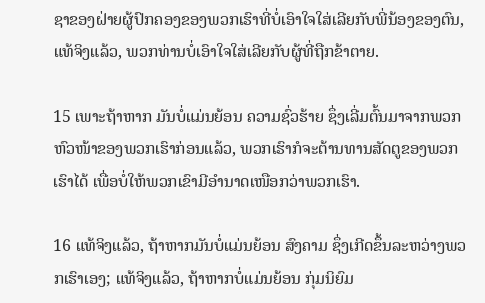ຊາຂອງຝ່າຍຜູ້ປົກຄອງຂອງພວກເຮົາທີ່ບໍ່ເອົາໃຈໃສ່ເລີຍກັບພີ່ນ້ອງຂອງຕົນ, ແທ້ຈິງແລ້ວ, ພວກທ່ານບໍ່ເອົາໃຈໃສ່ເລີຍກັບຜູ້ທີ່ຖືກຂ້າຕາຍ.

15 ເພາະຖ້າຫາກ ມັນບໍ່ແມ່ນຍ້ອນ ຄວາມຊົ່ວຮ້າຍ ຊຶ່ງເລີ່ມຕົ້ນມາຈາກພວກຫົວໜ້າຂອງພວກເຮົາກ່ອນແລ້ວ, ພວກເຮົາກໍຈະຕ້ານທານສັດຕູຂອງພວກເຮົາໄດ້ ເພື່ອບໍ່ໃຫ້ພວກເຂົາມີອຳນາດເໜືອກວ່າພວກເຮົາ.

16 ແທ້ຈິງແລ້ວ, ຖ້າຫາກມັນບໍ່ແມ່ນຍ້ອນ ສົງຄາມ ຊຶ່ງເກີດຂຶ້ນລະຫວ່າງພວກເຮົາເອງ; ແທ້ຈິງແລ້ວ, ຖ້າຫາກບໍ່ແມ່ນຍ້ອນ ກຸ່ມນິຍົມ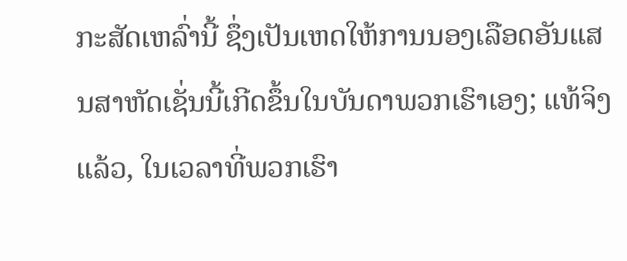ກະສັດເຫລົ່ານີ້ ຊຶ່ງເປັນເຫດໃຫ້ການນອງເລືອດອັນແສນສາຫັດເຊັ່ນນີ້ເກີດຂຶ້ນໃນບັນດາພວກເຮົາເອງ; ແທ້ຈິງແລ້ວ, ໃນເວລາທີ່ພວກເຮົາ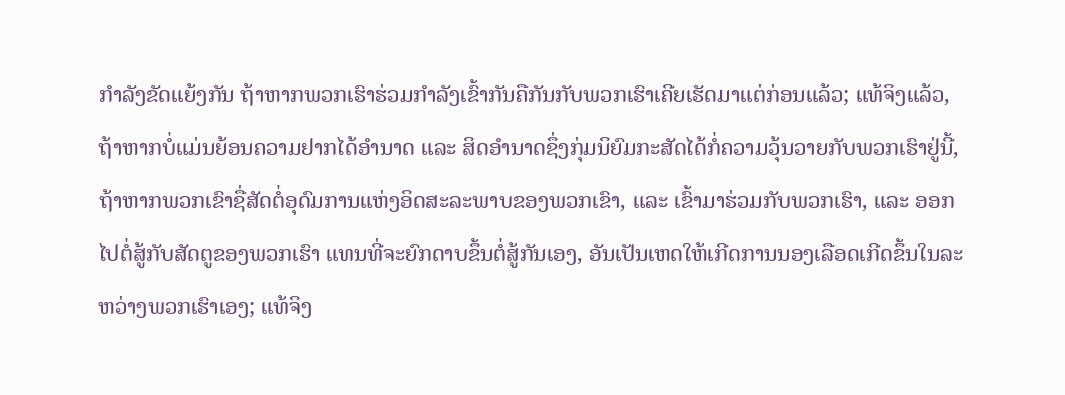ກຳລັງຂັດແຍ້ງກັນ ຖ້າຫາກພວກເຮົາຮ່ວມກຳລັງເຂົ້າກັນຄືກັນກັບພວກເຮົາເຄີຍເຮັດມາແຕ່ກ່ອນແລ້ວ; ແທ້ຈິງແລ້ວ, ຖ້າຫາກບໍ່ແມ່ນຍ້ອນຄວາມຢາກໄດ້ອຳນາດ ແລະ ສິດອຳນາດຊຶ່ງກຸ່ມນິຍົມກະສັດໄດ້ກໍ່ຄວາມວຸ້ນວາຍກັບພວກເຮົາຢູ່ນີ້, ຖ້າຫາກພວກເຂົາຊື່ສັດຕໍ່ອຸດົມການແຫ່ງອິດສະລະພາບຂອງພວກເຂົາ, ແລະ ເຂົ້າມາຮ່ວມກັບພວກເຮົາ, ແລະ ອອກໄປຕໍ່ສູ້ກັບສັດຕູຂອງພວກເຮົາ ແທນທີ່ຈະຍົກດາບຂຶ້ນຕໍ່ສູ້ກັນເອງ, ອັນເປັນເຫດໃຫ້ເກີດການນອງເລືອດເກີດຂຶ້ນໃນລະຫວ່າງພວກເຮົາເອງ; ແທ້ຈິງ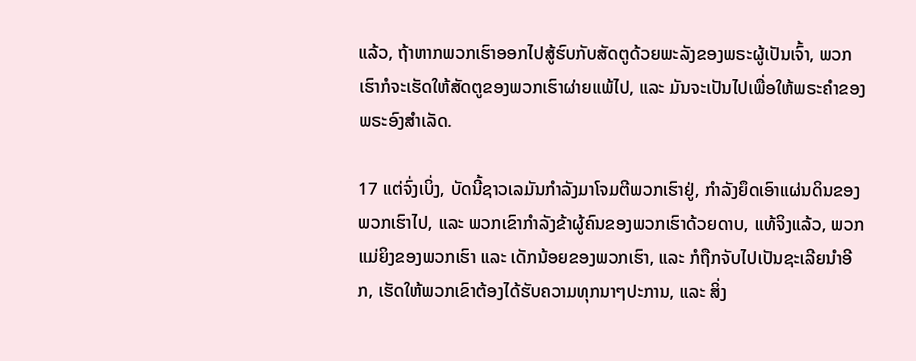ແລ້ວ, ຖ້າຫາກພວກເຮົາອອກໄປສູ້ຮົບກັບສັດຕູດ້ວຍພະລັງຂອງພຣະຜູ້ເປັນເຈົ້າ, ພວກເຮົາກໍຈະເຮັດໃຫ້ສັດຕູຂອງພວກເຮົາຜ່າຍແພ້ໄປ, ແລະ ມັນຈະເປັນໄປເພື່ອໃຫ້ພຣະຄຳຂອງພຣະອົງສຳເລັດ.

17 ແຕ່ຈົ່ງເບິ່ງ, ບັດນີ້ຊາວເລມັນກຳລັງມາໂຈມຕີພວກເຮົາຢູ່, ກຳລັງຍຶດເອົາແຜ່ນດິນຂອງພວກເຮົາໄປ, ແລະ ພວກເຂົາກຳລັງຂ້າຜູ້ຄົນຂອງພວກເຮົາດ້ວຍດາບ, ແທ້ຈິງແລ້ວ, ພວກແມ່ຍິງຂອງພວກເຮົາ ແລະ ເດັກນ້ອຍຂອງພວກເຮົາ, ແລະ ກໍຖືກຈັບໄປເປັນຊະເລີຍນຳອີກ, ເຮັດໃຫ້ພວກເຂົາຕ້ອງໄດ້ຮັບຄວາມທຸກນາໆປະການ, ແລະ ສິ່ງ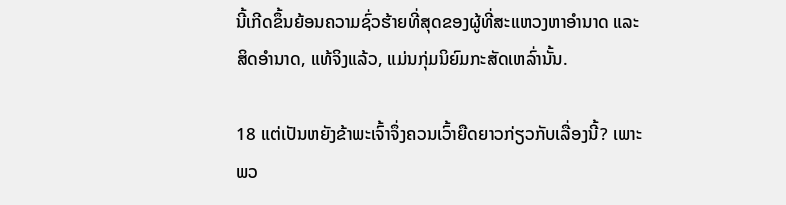ນີ້ເກີດຂຶ້ນຍ້ອນຄວາມຊົ່ວຮ້າຍທີ່ສຸດຂອງຜູ້ທີ່ສະແຫວງຫາອຳນາດ ແລະ ສິດອຳນາດ, ແທ້ຈິງແລ້ວ, ແມ່ນກຸ່ມນິຍົມກະສັດເຫລົ່ານັ້ນ.

18 ແຕ່ເປັນຫຍັງຂ້າພະເຈົ້າຈຶ່ງຄວນເວົ້າຍືດຍາວກ່ຽວກັບເລື່ອງນີ້? ເພາະພວ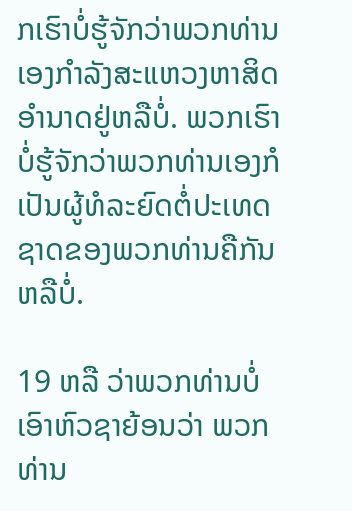ກເຮົາບໍ່ຮູ້ຈັກວ່າພວກທ່ານເອງກຳລັງສະແຫວງຫາສິດອຳນາດຢູ່ຫລືບໍ່. ພວກເຮົາບໍ່ຮູ້ຈັກວ່າພວກທ່ານເອງກໍເປັນຜູ້ທໍລະຍົດຕໍ່ປະເທດຊາດຂອງພວກທ່ານຄືກັນຫລືບໍ່.

19 ຫລື ວ່າພວກທ່ານບໍ່ເອົາຫົວຊາຍ້ອນວ່າ ພວກທ່ານ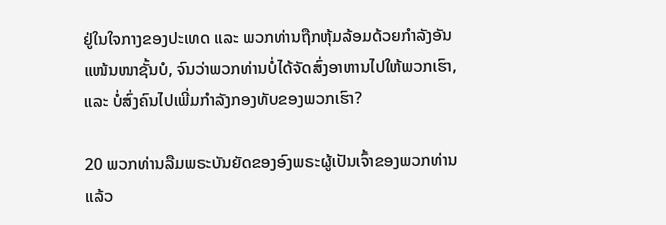ຢູ່ໃນໃຈກາງຂອງປະເທດ ແລະ ພວກທ່ານຖືກຫຸ້ມລ້ອມດ້ວຍກຳລັງອັນແໜ້ນໜາຊັ້ນບໍ, ຈົນວ່າພວກທ່ານບໍ່ໄດ້ຈັດສົ່ງອາຫານໄປໃຫ້ພວກເຮົາ, ແລະ ບໍ່ສົ່ງຄົນໄປເພີ່ມກຳລັງກອງທັບຂອງພວກເຮົາ?

20 ພວກທ່ານລືມພຣະບັນຍັດຂອງອົງພຣະຜູ້ເປັນເຈົ້າຂອງພວກທ່ານແລ້ວ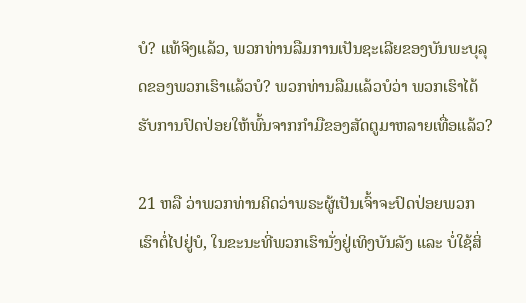ບໍ? ແທ້ຈິງແລ້ວ, ພວກທ່ານລືມການເປັນຊະເລີຍຂອງບັນພະບຸລຸດຂອງພວກເຮົາແລ້ວບໍ? ພວກທ່ານລືມແລ້ວບໍວ່າ ພວກເຮົາໄດ້ຮັບການປົດປ່ອຍໃຫ້ພົ້ນຈາກກຳມືຂອງສັດຕູມາຫລາຍເທື່ອແລ້ວ?

21 ຫລື ວ່າພວກທ່ານຄິດວ່າພຣະຜູ້ເປັນເຈົ້າຈະປົດປ່ອຍພວກເຮົາຕໍ່ໄປຢູ່ບໍ, ໃນຂະນະທີ່ພວກເຮົານັ່ງຢູ່ເທິງບັນລັງ ແລະ ບໍ່ໃຊ້ສິ່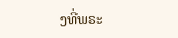ງທີ່ພຣະ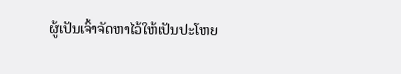ຜູ້ເປັນເຈົ້າຈັດຫາໄວ້ໃຫ້ເປັນປະໂຫຍ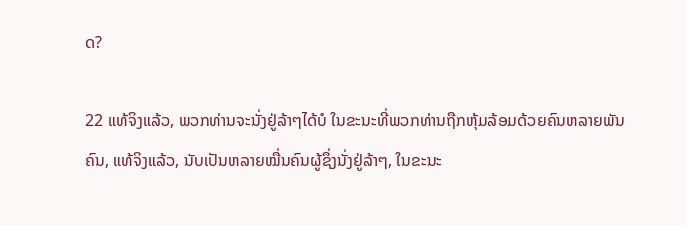ດ?

22 ແທ້ຈິງແລ້ວ, ພວກທ່ານຈະນັ່ງຢູ່ລ້າໆໄດ້ບໍ ໃນຂະນະທີ່ພວກທ່ານຖືກຫຸ້ມລ້ອມດ້ວຍຄົນຫລາຍພັນຄົນ, ແທ້ຈິງແລ້ວ, ນັບເປັນຫລາຍໝື່ນຄົນຜູ້ຊຶ່ງນັ່ງຢູ່ລ້າໆ, ໃນຂະນະ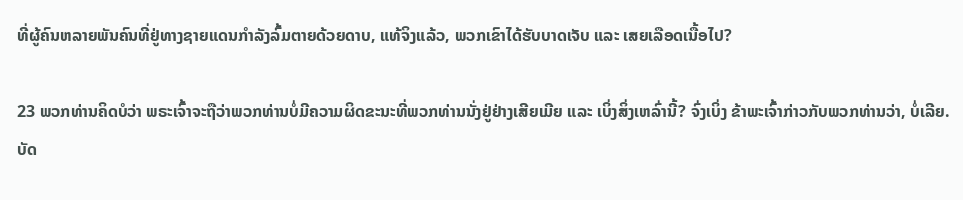ທີ່ຜູ້ຄົນຫລາຍພັນຄົນທີ່ຢູ່ທາງຊາຍແດນກຳລັງລົ້ມຕາຍດ້ວຍດາບ, ແທ້ຈິງແລ້ວ, ພວກເຂົາໄດ້ຮັບບາດເຈັບ ແລະ ເສຍເລືອດເນື້ອໄປ?

23 ພວກທ່ານຄິດບໍວ່າ ພຣະເຈົ້າຈະຖືວ່າພວກທ່ານບໍ່ມີຄວາມຜິດຂະນະທີ່ພວກທ່ານນັ່ງຢູ່ຢ່າງເສີຍເມີຍ ແລະ ເບິ່ງສິ່ງເຫລົ່ານີ້? ຈົ່ງເບິ່ງ ຂ້າພະເຈົ້າກ່າວກັບພວກທ່ານວ່າ, ບໍ່ເລີຍ. ບັດ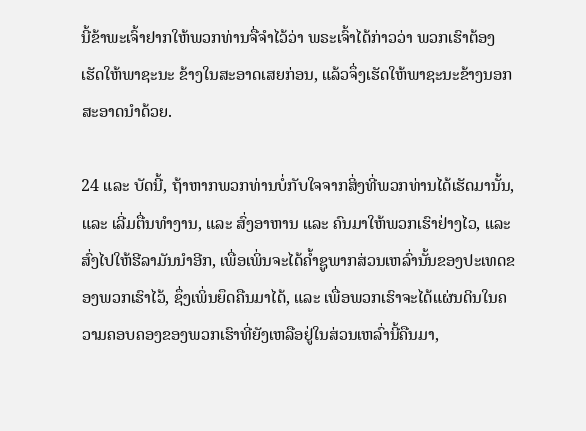ນີ້ຂ້າພະເຈົ້າຢາກໃຫ້ພວກທ່ານຈື່ຈຳໄວ້ວ່າ ພຣະເຈົ້າໄດ້ກ່າວວ່າ ພວກເຮົາຕ້ອງເຮັດໃຫ້ພາຊະນະ ຂ້າງໃນສະອາດເສຍກ່ອນ, ແລ້ວຈຶ່ງເຮັດໃຫ້ພາຊະນະຂ້າງນອກສະອາດນຳດ້ວຍ.

24 ແລະ ບັດນີ້, ຖ້າຫາກພວກທ່ານບໍ່ກັບໃຈຈາກສິ່ງທີ່ພວກທ່ານໄດ້ເຮັດມານັ້ນ, ແລະ ເລີ່ມຕື່ນທຳງານ, ແລະ ສົ່ງອາຫານ ແລະ ຄົນມາໃຫ້ພວກເຮົາຢ່າງໄວ, ແລະ ສົ່ງໄປໃຫ້ຮີລາມັນນຳອີກ, ເພື່ອເພິ່ນຈະໄດ້ຄ້ຳຊູພາກສ່ວນເຫລົ່ານັ້ນຂອງປະເທດຂອງພວກເຮົາໄວ້, ຊຶ່ງເພິ່ນຍຶດຄືນມາໄດ້, ແລະ ເພື່ອພວກເຮົາຈະໄດ້ແຜ່ນດິນໃນຄວາມຄອບຄອງຂອງພວກເຮົາທີ່ຍັງເຫລືອຢູ່ໃນສ່ວນເຫລົ່ານີ້ຄືນມາ,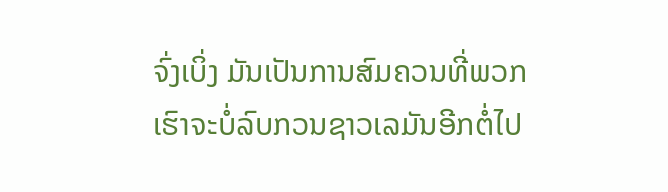ຈົ່ງເບິ່ງ ມັນເປັນການສົມຄວນທີ່ພວກເຮົາຈະບໍ່ລົບກວນຊາວເລມັນອີກຕໍ່ໄປ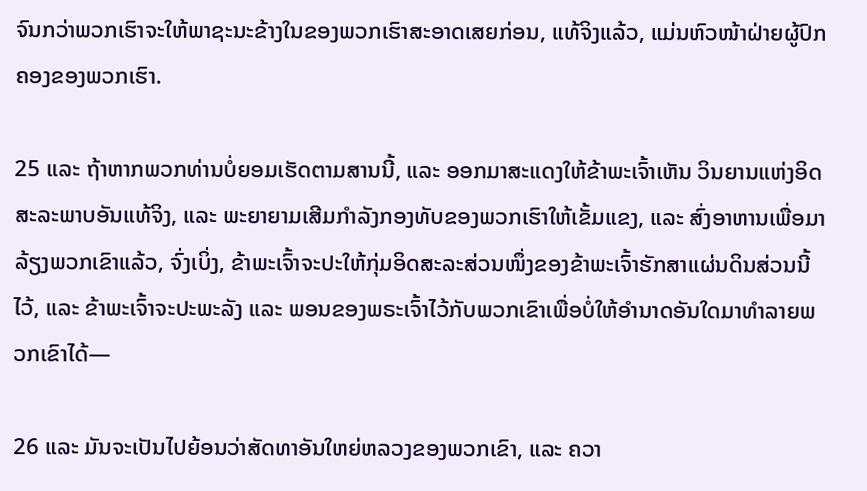ຈົນກວ່າພວກເຮົາຈະໃຫ້ພາຊະນະຂ້າງໃນຂອງພວກເຮົາສະອາດເສຍກ່ອນ, ແທ້ຈິງແລ້ວ, ແມ່ນຫົວໜ້າຝ່າຍຜູ້ປົກຄອງຂອງພວກເຮົາ.

25 ແລະ ຖ້າຫາກພວກທ່ານບໍ່ຍອມເຮັດຕາມສານນີ້, ແລະ ອອກມາສະແດງໃຫ້ຂ້າພະເຈົ້າເຫັນ ວິນຍານແຫ່ງອິດສະລະພາບອັນແທ້ຈິງ, ແລະ ພະຍາຍາມເສີມກຳລັງກອງທັບຂອງພວກເຮົາໃຫ້ເຂັ້ມແຂງ, ແລະ ສົ່ງອາຫານເພື່ອມາລ້ຽງພວກເຂົາແລ້ວ, ຈົ່ງເບິ່ງ, ຂ້າພະເຈົ້າຈະປະໃຫ້ກຸ່ມອິດສະລະສ່ວນໜຶ່ງຂອງຂ້າພະເຈົ້າຮັກສາແຜ່ນດິນສ່ວນນີ້ໄວ້, ແລະ ຂ້າພະເຈົ້າຈະປະພະລັງ ແລະ ພອນຂອງພຣະເຈົ້າໄວ້ກັບພວກເຂົາເພື່ອບໍ່ໃຫ້ອຳນາດອັນໃດມາທຳລາຍພວກເຂົາໄດ້—

26 ແລະ ມັນຈະເປັນໄປຍ້ອນວ່າສັດທາອັນໃຫຍ່ຫລວງຂອງພວກເຂົາ, ແລະ ຄວາ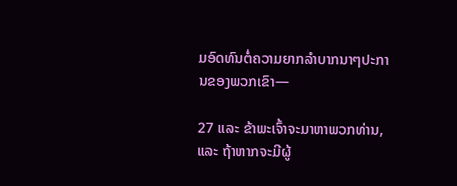ມອົດທົນຕໍ່ຄວາມຍາກລຳບາກນາໆປະການຂອງພວກເຂົາ—

27 ແລະ ຂ້າພະເຈົ້າຈະມາຫາພວກທ່ານ, ແລະ ຖ້າຫາກຈະມີຜູ້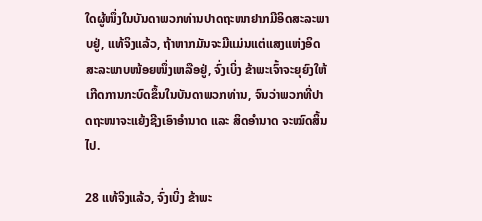ໃດຜູ້ໜຶ່ງໃນບັນດາພວກທ່ານປາດຖະໜາຢາກມີອິດສະລະພາບຢູ່, ແທ້ຈິງແລ້ວ, ຖ້າຫາກມັນຈະມີແມ່ນແຕ່ແສງແຫ່ງອິດສະລະພາບໜ້ອຍໜຶ່ງເຫລືອຢູ່, ຈົ່ງເບິ່ງ ຂ້າພະເຈົ້າຈະຍຸຍົງໃຫ້ເກີດການກະບົດຂຶ້ນໃນບັນດາພວກທ່ານ, ຈົນວ່າພວກທີ່ປາດຖະໜາຈະແຍ້ງຊີງເອົາອຳນາດ ແລະ ສິດອຳນາດ ຈະໝົດສິ້ນໄປ.

28 ແທ້ຈິງແລ້ວ, ຈົ່ງເບິ່ງ ຂ້າພະ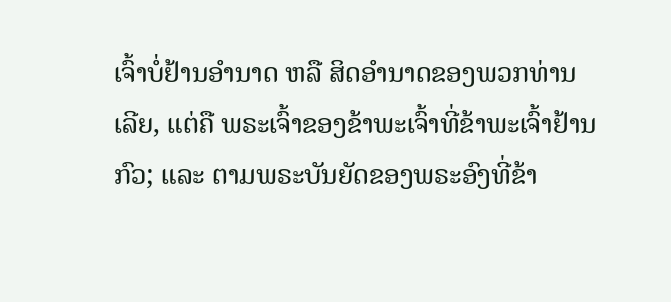ເຈົ້າບໍ່ຢ້ານອຳນາດ ຫລື ສິດອຳນາດຂອງພວກທ່ານເລີຍ, ແຕ່ຄື ພຣະເຈົ້າຂອງຂ້າພະເຈົ້າທີ່ຂ້າພະເຈົ້າຢ້ານກົວ; ແລະ ຕາມພຣະບັນຍັດຂອງພຣະອົງທີ່ຂ້າ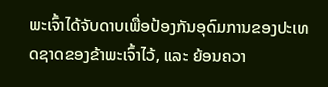ພະເຈົ້າໄດ້ຈັບດາບເພື່ອປ້ອງກັນອຸດົມການຂອງປະເທດຊາດຂອງຂ້າພະເຈົ້າໄວ້, ແລະ ຍ້ອນຄວາ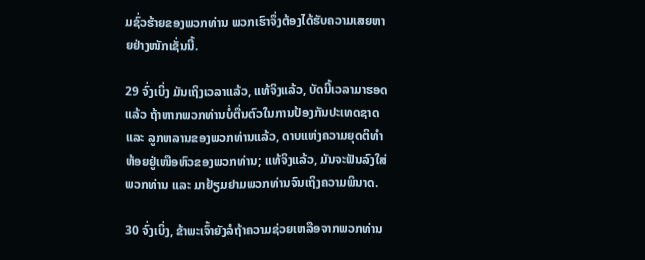ມຊົ່ວຮ້າຍຂອງພວກທ່ານ ພວກເຮົາຈຶ່ງຕ້ອງໄດ້ຮັບຄວາມເສຍຫາຍຢ່າງໜັກເຊັ່ນນີ້.

29 ຈົ່ງເບິ່ງ ມັນເຖິງເວລາແລ້ວ, ແທ້ຈິງແລ້ວ, ບັດນີ້ເວລາມາຮອດແລ້ວ ຖ້າຫາກພວກທ່ານບໍ່ຕື່ນຕົວໃນການປ້ອງກັນປະເທດຊາດ ແລະ ລູກຫລານຂອງພວກທ່ານແລ້ວ, ດາບແຫ່ງຄວາມຍຸດຕິທຳຫ້ອຍຢູ່ເໜືອຫົວຂອງພວກທ່ານ; ແທ້ຈິງແລ້ວ, ມັນຈະຟັນລົງໃສ່ພວກທ່ານ ແລະ ມາຢ້ຽມຢາມພວກທ່ານຈົນເຖິງຄວາມພິນາດ.

30 ຈົ່ງເບິ່ງ, ຂ້າພະເຈົ້າຍັງລໍຖ້າຄວາມຊ່ວຍເຫລືອຈາກພວກທ່ານ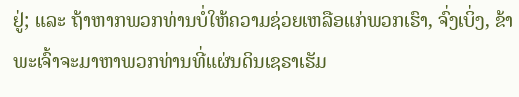ຢູ່; ແລະ ຖ້າຫາກພວກທ່ານບໍ່ໃຫ້ຄວາມຊ່ວຍເຫລືອແກ່ພວກເຮົາ, ຈົ່ງເບິ່ງ, ຂ້າພະເຈົ້າຈະມາຫາພວກທ່ານທີ່ແຜ່ນດິນເຊຣາເຮັມ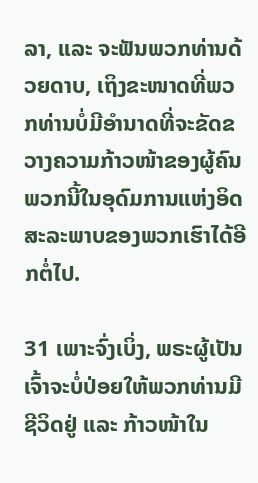ລາ, ແລະ ຈະຟັນພວກທ່ານດ້ວຍດາບ, ເຖິງຂະໜາດທີ່ພວກທ່ານບໍ່ມີອຳນາດທີ່ຈະຂັດຂວາງຄວາມກ້າວໜ້າຂອງຜູ້ຄົນພວກນີ້ໃນອຸດົມການແຫ່ງອິດສະລະພາບຂອງພວກເຮົາໄດ້ອີກຕໍ່ໄປ.

31 ເພາະຈົ່ງເບິ່ງ, ພຣະຜູ້ເປັນເຈົ້າຈະບໍ່ປ່ອຍໃຫ້ພວກທ່ານມີຊີວິດຢູ່ ແລະ ກ້າວໜ້າໃນ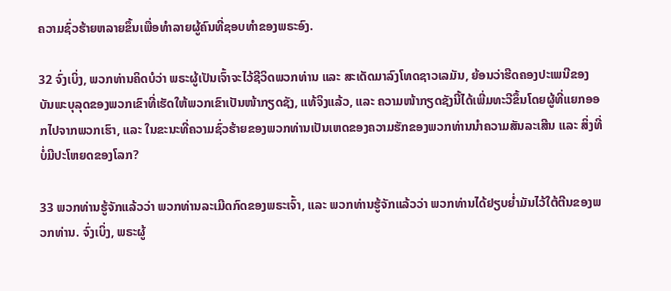ຄວາມຊົ່ວຮ້າຍຫລາຍຂຶ້ນເພື່ອທຳລາຍຜູ້ຄົນທີ່ຊອບທຳຂອງພຣະອົງ.

32 ຈົ່ງເບິ່ງ, ພວກທ່ານຄິດບໍວ່າ ພຣະຜູ້ເປັນເຈົ້າຈະໄວ້ຊີວິດພວກທ່ານ ແລະ ສະເດັດມາລົງໂທດຊາວເລມັນ, ຍ້ອນວ່າຮີດຄອງປະເພນີຂອງບັນພະບຸລຸດຂອງພວກເຂົາທີ່ເຮັດໃຫ້ພວກເຂົາເປັນໜ້າກຽດຊັງ, ແທ້ຈິງແລ້ວ, ແລະ ຄວາມໜ້າກຽດຊັງນີ້ໄດ້ເພີ່ມທະວີຂຶ້ນໂດຍຜູ້ທີ່ແຍກອອກໄປຈາກພວກເຮົາ, ແລະ ໃນຂະນະທີ່ຄວາມຊົ່ວຮ້າຍຂອງພວກທ່ານເປັນເຫດຂອງຄວາມຮັກຂອງພວກທ່ານນຳຄວາມສັນລະເສີນ ແລະ ສິ່ງທີ່ບໍ່ມີປະໂຫຍດຂອງໂລກ?

33 ພວກທ່ານຮູ້ຈັກແລ້ວວ່າ ພວກທ່ານລະເມີດກົດຂອງພຣະເຈົ້າ, ແລະ ພວກທ່ານຮູ້ຈັກແລ້ວວ່າ ພວກທ່ານໄດ້ຢຽບຍ່ຳມັນໄວ້ໃຕ້ຕີນຂອງພວກທ່ານ. ຈົ່ງເບິ່ງ, ພຣະຜູ້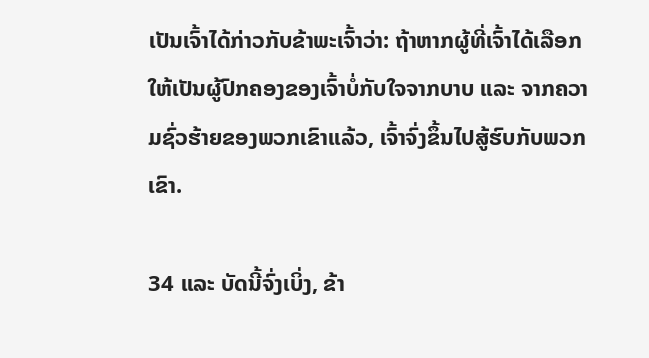ເປັນເຈົ້າໄດ້ກ່າວກັບຂ້າພະເຈົ້າວ່າ: ຖ້າຫາກຜູ້ທີ່ເຈົ້າໄດ້ເລືອກໃຫ້ເປັນຜູ້ປົກຄອງຂອງເຈົ້າບໍ່ກັບໃຈຈາກບາບ ແລະ ຈາກຄວາມຊົ່ວຮ້າຍຂອງພວກເຂົາແລ້ວ, ເຈົ້າຈົ່ງຂຶ້ນໄປສູ້ຮົບກັບພວກເຂົາ.

34 ແລະ ບັດນີ້ຈົ່ງເບິ່ງ, ຂ້າ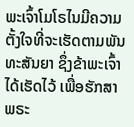ພະເຈົ້າໂມໂຣໄນມີຄວາມຕັ້ງໃຈທີ່ຈະເຮັດຕາມພັນທະສັນຍາ ຊຶ່ງຂ້າພະເຈົ້າໄດ້ເຮັດໄວ້ ເພື່ອຮັກສາພຣະ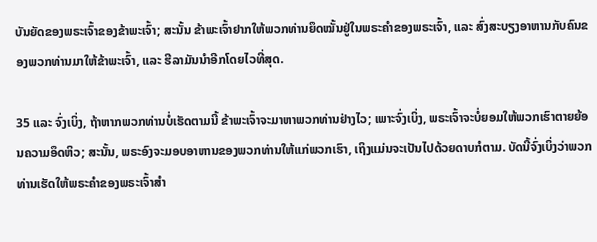ບັນຍັດຂອງພຣະເຈົ້າຂອງຂ້າພະເຈົ້າ; ສະນັ້ນ ຂ້າພະເຈົ້າຢາກໃຫ້ພວກທ່ານຍຶດໝັ້ນຢູ່ໃນພຣະຄຳຂອງພຣະເຈົ້າ, ແລະ ສົ່ງສະບຽງອາຫານກັບຄົນຂອງພວກທ່ານມາໃຫ້ຂ້າພະເຈົ້າ, ແລະ ຮີລາມັນນຳອີກໂດຍໄວທີ່ສຸດ.

35 ແລະ ຈົ່ງເບິ່ງ, ຖ້າຫາກພວກທ່ານບໍ່ເຮັດຕາມນີ້ ຂ້າພະເຈົ້າຈະມາຫາພວກທ່ານຢ່າງໄວ; ເພາະຈົ່ງເບິ່ງ, ພຣະເຈົ້າຈະບໍ່ຍອມໃຫ້ພວກເຮົາຕາຍຍ້ອນຄວາມອຶດຫິວ; ສະນັ້ນ, ພຣະອົງຈະມອບອາຫານຂອງພວກທ່ານໃຫ້ແກ່ພວກເຮົາ, ເຖິງແມ່ນຈະເປັນໄປດ້ວຍດາບກໍຕາມ. ບັດນີ້ຈົ່ງເບິ່ງວ່າພວກທ່ານເຮັດໃຫ້ພຣະຄຳຂອງພຣະເຈົ້າສຳ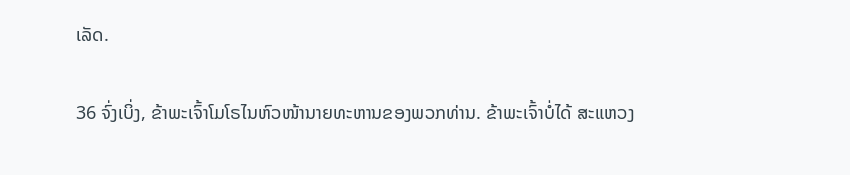ເລັດ.

36 ຈົ່ງເບິ່ງ, ຂ້າພະເຈົ້າໂມໂຣໄນຫົວໜ້ານາຍທະຫານຂອງພວກທ່ານ. ຂ້າພະເຈົ້າບໍ່ໄດ້ ສະແຫວງ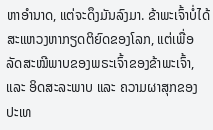ຫາອຳນາດ, ແຕ່ຈະດຶງມັນລົງມາ. ຂ້າພະເຈົ້າບໍ່ໄດ້ສະແຫວງຫາກຽດຕິຍົດຂອງໂລກ, ແຕ່ເພື່ອລັດສະໝີພາບຂອງພຣະເຈົ້າຂອງຂ້າພະເຈົ້າ, ແລະ ອິດສະລະພາບ ແລະ ຄວາມຜາສຸກຂອງປະເທ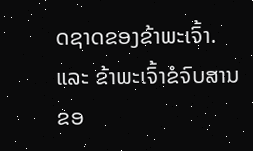ດຊາດຂອງຂ້າພະເຈົ້າ. ແລະ ຂ້າພະເຈົ້າຂໍຈົບສານຂອ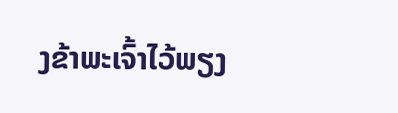ງຂ້າພະເຈົ້າໄວ້ພຽງ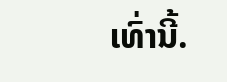ເທົ່ານີ້.